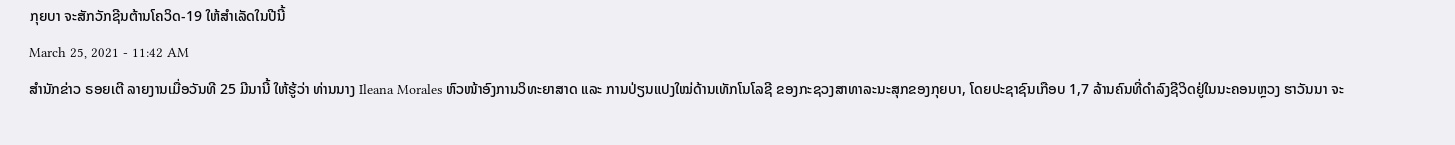ກຸຍບາ ຈະສັກວັກຊີນຕ້ານໂຄວິດ-19 ໃຫ້ສຳເລັດໃນປີນີ້
March 25, 2021 - 11:42 AM
ສຳນັກຂ່າວ ຣອຍເຕີ ລາຍງານເມື່ອວັນທີ 25 ມີນານີ້ ໃຫ້ຮູ້ວ່າ ທ່ານນາງ Ileana Morales ຫົວໜ້າອົງການວິທະຍາສາດ ແລະ ການປ່ຽນແປງໃໝ່ດ້ານເທັກໂນໂລຊີ ຂອງກະຊວງສາທາລະນະສຸກຂອງກຸຍບາ, ໂດຍປະຊາຊົນເກືອບ 1,7 ລ້ານຄົນທີ່ດຳລົງຊີວິດຢູ່ໃນນະຄອນຫຼວງ ຮາວັນນາ ຈະ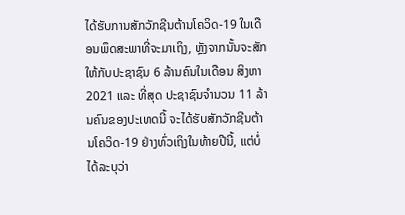ໄດ້ຮັບການສັກວັກຊີນຕ້ານໂຄວິດ-19 ໃນເດືອນພຶດສະພາທີ່ຈະມາເຖິງ, ຫຼັງຈາກນັ້ນຈະສັກໃຫ້ກັບປະຊາຊົນ 6 ລ້ານຄົນໃນເດືອນ ສິງຫາ 2021 ແລະ ທີ່ສຸດ ປະຊາຊົນຈຳນວນ 11 ລ້ານຄົນຂອງປະເທດນີ້ ຈະໄດ້ຮັບສັກວັກຊີນຕ້ານໂຄວິດ-19 ຢ່າງທົ່ວເຖິງໃນທ້າຍປີນີ້, ແຕ່ບໍ່ໄດ້ລະບຸວ່າ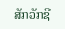ສັກວັກຊີ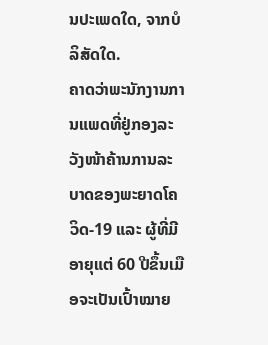ນປະເພດໃດ, ຈາກບໍລິສັດໃດ.
ຄາດວ່າພະນັກງານການແພດທີ່ຢູ່ກອງລະວັງໜ້າຄ້ານການລະບາດຂອງພະຍາດໂຄວິດ-19 ແລະ ຜູ້ທີ່ມີອາຍຸແຕ່ 60 ປີຂຶ້ນເມືອຈະເປັນເປົ້າໝາຍ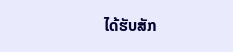ໄດ້ຮັບສັກ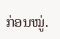ກ່ອນໝູ່.